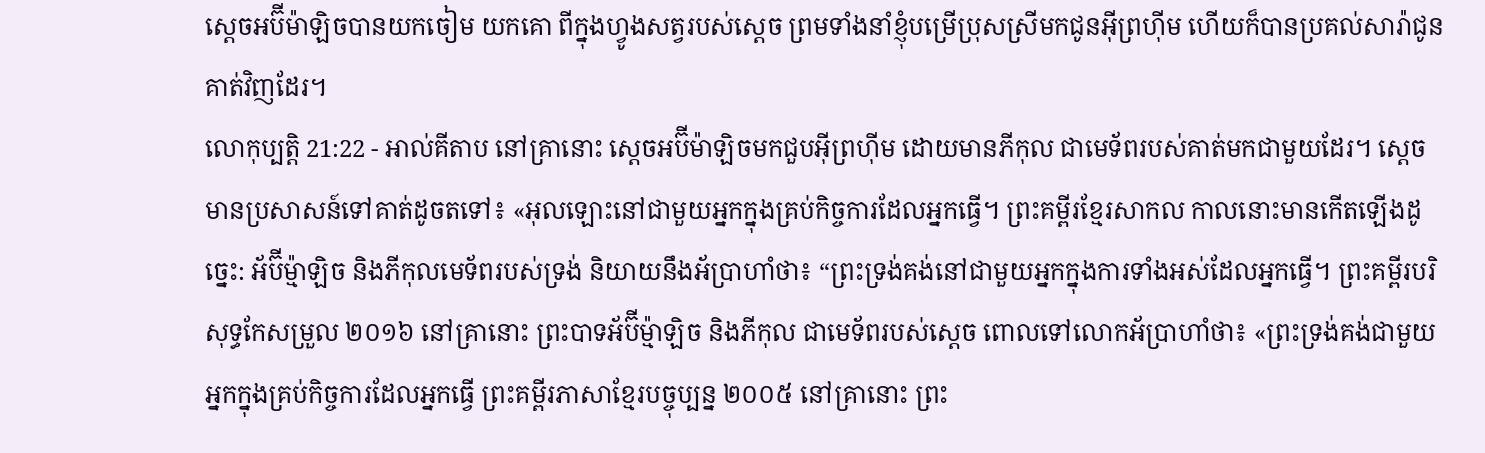ស្តេចអប៊ីម៉ាឡិចបានយកចៀម យកគោ ពីក្នុងហ្វូងសត្វរបស់ស្តេច ព្រមទាំងនាំខ្ញុំបម្រើប្រុសស្រីមកជូនអ៊ីព្រហ៊ីម ហើយក៏បានប្រគល់សារ៉ាជូនគាត់វិញដែរ។
លោកុប្បត្តិ 21:22 - អាល់គីតាប នៅគ្រានោះ ស្តេចអប៊ីម៉ាឡិចមកជួបអ៊ីព្រហ៊ីម ដោយមានភីកុល ជាមេទ័ពរបស់គាត់មកជាមួយដែរ។ ស្តេចមានប្រសាសន៍ទៅគាត់ដូចតទៅ៖ «អុលឡោះនៅជាមួយអ្នកក្នុងគ្រប់កិច្ចការដែលអ្នកធ្វើ។ ព្រះគម្ពីរខ្មែរសាកល កាលនោះមានកើតឡើងដូច្នេះ: អ័ប៊ីម្ម៉ាឡិច និងភីកុលមេទ័ពរបស់ទ្រង់ និយាយនឹងអ័ប្រាហាំថា៖ “ព្រះទ្រង់គង់នៅជាមួយអ្នកក្នុងការទាំងអស់ដែលអ្នកធ្វើ។ ព្រះគម្ពីរបរិសុទ្ធកែសម្រួល ២០១៦ នៅគ្រានោះ ព្រះបាទអ័ប៊ីម៉្មាឡិច និងភីកុល ជាមេទ័ពរបស់ស្ដេច ពោលទៅលោកអ័ប្រាហាំថា៖ «ព្រះទ្រង់គង់ជាមួយអ្នកក្នុងគ្រប់កិច្ចការដែលអ្នកធ្វើ ព្រះគម្ពីរភាសាខ្មែរបច្ចុប្បន្ន ២០០៥ នៅគ្រានោះ ព្រះ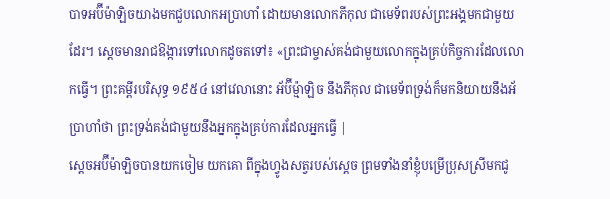បាទអប៊ីម៉ាឡិចយាងមកជួបលោកអប្រាហាំ ដោយមានលោកភីកុល ជាមេទ័ពរបស់ព្រះអង្គមកជាមួយដែរ។ ស្ដេចមានរាជឱង្ការទៅលោកដូចតទៅ៖ «ព្រះជាម្ចាស់គង់ជាមួយលោកក្នុងគ្រប់កិច្ចការដែលលោកធ្វើ។ ព្រះគម្ពីរបរិសុទ្ធ ១៩៥៤ នៅវេលានោះ អ័ប៊ីម៉្មាឡិច នឹងភីកុល ជាមេទ័ពទ្រង់ក៏មកនិយាយនឹងអ័ប្រាហាំថា ព្រះទ្រង់គង់ជាមួយនឹងអ្នកក្នុងគ្រប់ការដែលអ្នកធ្វើ |
ស្តេចអប៊ីម៉ាឡិចបានយកចៀម យកគោ ពីក្នុងហ្វូងសត្វរបស់ស្តេច ព្រមទាំងនាំខ្ញុំបម្រើប្រុសស្រីមកជូ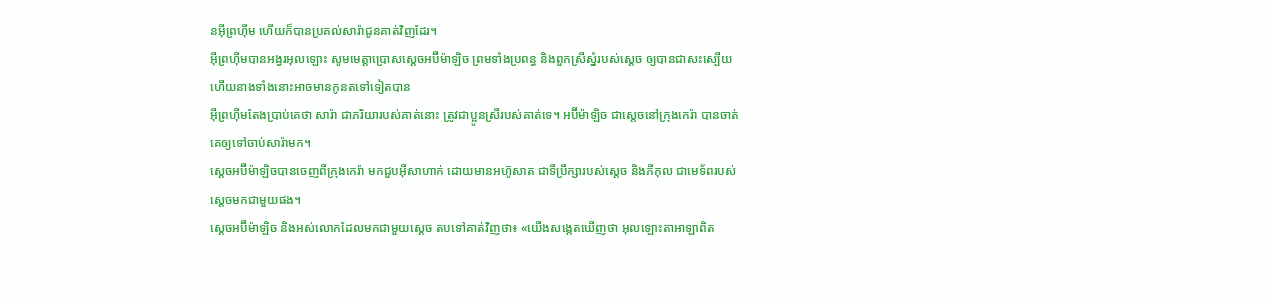នអ៊ីព្រហ៊ីម ហើយក៏បានប្រគល់សារ៉ាជូនគាត់វិញដែរ។
អ៊ីព្រហ៊ីមបានអង្វរអុលឡោះ សូមមេត្តាប្រោសស្តេចអប៊ីម៉ាឡិច ព្រមទាំងប្រពន្ធ និងពួកស្រីស្នំរបស់ស្តេច ឲ្យបានជាសះស្បើយ ហើយនាងទាំងនោះអាចមានកូនតទៅទៀតបាន
អ៊ីព្រហ៊ីមតែងប្រាប់គេថា សារ៉ា ជាភរិយារបស់គាត់នោះ ត្រូវជាប្អូនស្រីរបស់គាត់ទេ។ អប៊ីម៉ាឡិច ជាស្តេចនៅក្រុងកេរ៉ា បានចាត់គេឲ្យទៅចាប់សារ៉ាមក។
ស្តេចអប៊ីម៉ាឡិចបានចេញពីក្រុងកេរ៉ា មកជួបអ៊ីសាហាក់ ដោយមានអហ៊ូសាត ជាទីប្រឹក្សារបស់ស្តេច និងភីកុល ជាមេទ័ពរបស់ស្តេចមកជាមួយផង។
ស្តេចអប៊ីម៉ាឡិច និងអស់លោកដែលមកជាមួយស្តេច តបទៅគាត់វិញថា៖ «យើងសង្កេតឃើញថា អុលឡោះតាអាឡាពិត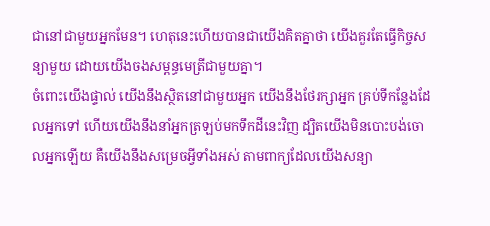ជានៅជាមួយអ្នកមែន។ ហេតុនេះហើយបានជាយើងគិតគ្នាថា យើងគួរតែធ្វើកិច្ចសន្យាមួយ ដោយយើងចងសម្ពន្ធមេត្រីជាមួយគ្នា។
ចំពោះយើងផ្ទាល់ យើងនឹងស្ថិតនៅជាមួយអ្នក យើងនឹងថែរក្សាអ្នក គ្រប់ទីកន្លែងដែលអ្នកទៅ ហើយយើងនឹងនាំអ្នកត្រឡប់មកទឹកដីនេះវិញ ដ្បិតយើងមិនបោះបង់ចោលអ្នកឡើយ គឺយើងនឹងសម្រេចអ្វីទាំងអស់ តាមពាក្យដែលយើងសន្យា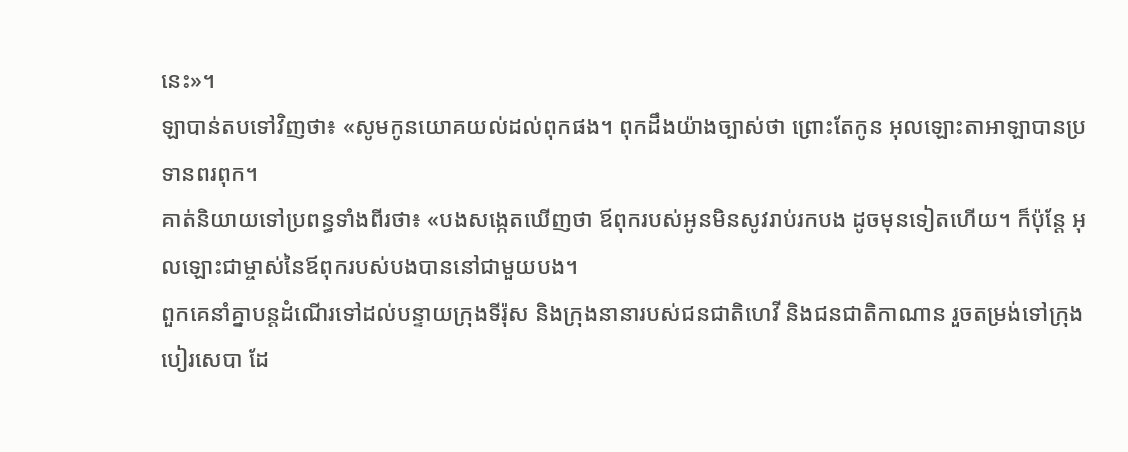នេះ»។
ឡាបាន់តបទៅវិញថា៖ «សូមកូនយោគយល់ដល់ពុកផង។ ពុកដឹងយ៉ាងច្បាស់ថា ព្រោះតែកូន អុលឡោះតាអាឡាបានប្រទានពរពុក។
គាត់និយាយទៅប្រពន្ធទាំងពីរថា៖ «បងសង្កេតឃើញថា ឪពុករបស់អូនមិនសូវរាប់រកបង ដូចមុនទៀតហើយ។ ក៏ប៉ុន្តែ អុលឡោះជាម្ចាស់នៃឪពុករបស់បងបាននៅជាមួយបង។
ពួកគេនាំគ្នាបន្តដំណើរទៅដល់បន្ទាយក្រុងទីរ៉ុស និងក្រុងនានារបស់ជនជាតិហេវី និងជនជាតិកាណាន រួចតម្រង់ទៅក្រុងបៀរសេបា ដែ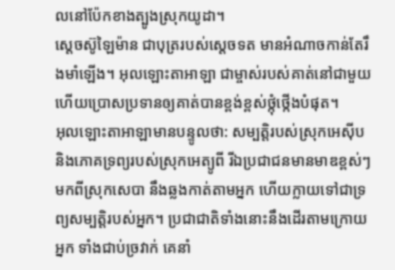លនៅប៉ែកខាងត្បូងស្រុកយូដា។
ស្តេចស៊ូឡៃម៉ាន ជាបុត្ររបស់ស្តេចទត មានអំណាចកាន់តែរឹងមាំឡើង។ អុលឡោះតាអាឡា ជាម្ចាស់របស់គាត់នៅជាមួយ ហើយប្រោសប្រទានឲ្យគាត់បានខ្ពង់ខ្ពស់ថ្កុំថ្កើងបំផុត។
អុលឡោះតាអាឡាមានបន្ទូលថា: សម្បត្តិរបស់ស្រុកអេស៊ីប និងភោគទ្រព្យរបស់ស្រុកអេត្យូពី រីឯប្រជាជនមានមាឌខ្ពស់ៗមកពីស្រុកសេបា នឹងឆ្លងកាត់តាមអ្នក ហើយក្លាយទៅជាទ្រព្យសម្បត្តិរបស់អ្នក។ ប្រជាជាតិទាំងនោះនឹងដើរតាមក្រោយអ្នក ទាំងជាប់ច្រវាក់ គេនាំ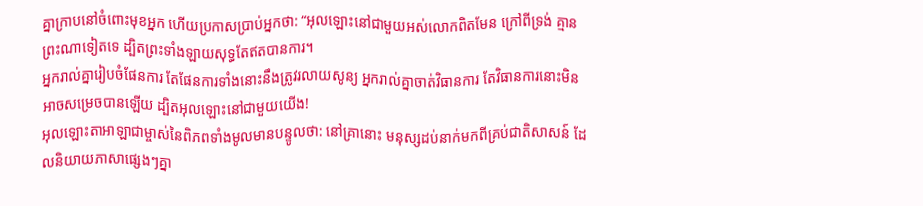គ្នាក្រាបនៅចំពោះមុខអ្នក ហើយប្រកាសប្រាប់អ្នកថា: “អុលឡោះនៅជាមួយអស់លោកពិតមែន ក្រៅពីទ្រង់ គ្មានព្រះណាទៀតទេ ដ្បិតព្រះទាំងឡាយសុទ្ធតែឥតបានការ។
អ្នករាល់គ្នារៀបចំផែនការ តែផែនការទាំងនោះនឹងត្រូវរលាយសូន្យ អ្នករាល់គ្នាចាត់វិធានការ តែវិធានការនោះមិនអាចសម្រេចបានឡើយ ដ្បិតអុលឡោះនៅជាមួយយើង!
អុលឡោះតាអាឡាជាម្ចាស់នៃពិភពទាំងមូលមានបន្ទូលថា: នៅគ្រានោះ មនុស្សដប់នាក់មកពីគ្រប់ជាតិសាសន៍ ដែលនិយាយភាសាផ្សេងៗគ្នា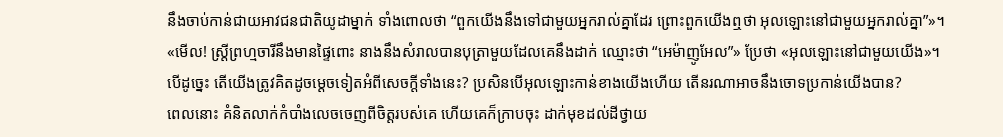នឹងចាប់កាន់ជាយអាវជនជាតិយូដាម្នាក់ ទាំងពោលថា “ពួកយើងនឹងទៅជាមួយអ្នករាល់គ្នាដែរ ព្រោះពួកយើងឮថា អុលឡោះនៅជាមួយអ្នករាល់គ្នា”»។
«មើល! ស្ដ្រីព្រហ្មចារីនឹងមានផ្ទៃពោះ នាងនឹងសំរាលបានបុត្រាមួយដែលគេនឹងដាក់ ឈ្មោះថា “អេម៉ាញូអែល”» ប្រែថា «អុលឡោះនៅជាមួយយើង»។
បើដូច្នេះ តើយើងត្រូវគិតដូចម្ដេចទៀតអំពីសេចក្ដីទាំងនេះ? ប្រសិនបើអុលឡោះកាន់ខាងយើងហើយ តើនរណាអាចនឹងចោទប្រកាន់យើងបាន?
ពេលនោះ គំនិតលាក់កំបាំងលេចចេញពីចិត្ដរបស់គេ ហើយគេក៏ក្រាបចុះ ដាក់មុខដល់ដីថ្វាយ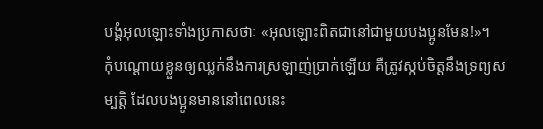បង្គំអុលឡោះទាំងប្រកាសថាៈ «អុលឡោះពិតជានៅជាមួយបងប្អូនមែន!»។
កុំបណ្ដោយខ្លួនឲ្យឈ្លក់នឹងការស្រឡាញ់ប្រាក់ឡើយ គឺត្រូវស្កប់ចិត្ដនឹងទ្រព្យសម្បត្តិ ដែលបងប្អូនមាននៅពេលនេះ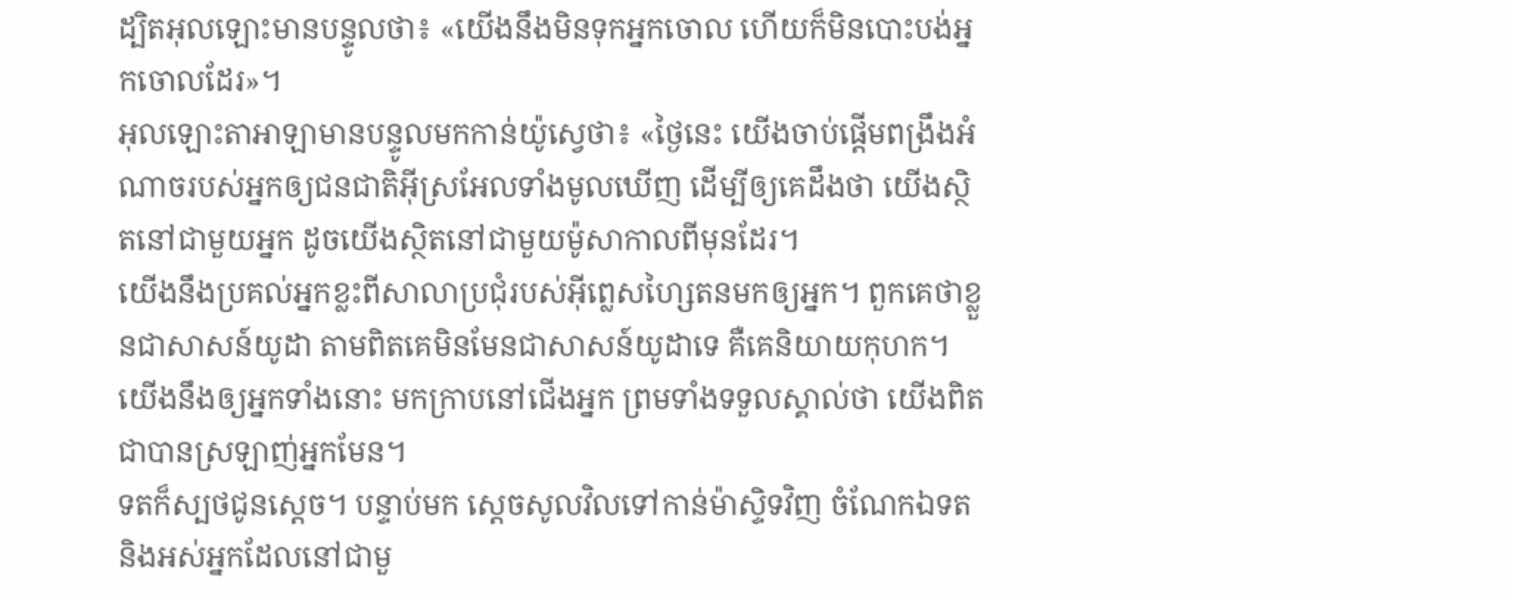ដ្បិតអុលឡោះមានបន្ទូលថា៖ «យើងនឹងមិនទុកអ្នកចោល ហើយក៏មិនបោះបង់អ្នកចោលដែរ»។
អុលឡោះតាអាឡាមានបន្ទូលមកកាន់យ៉ូស្វេថា៖ «ថ្ងៃនេះ យើងចាប់ផ្តើមពង្រឹងអំណាចរបស់អ្នកឲ្យជនជាតិអ៊ីស្រអែលទាំងមូលឃើញ ដើម្បីឲ្យគេដឹងថា យើងស្ថិតនៅជាមួយអ្នក ដូចយើងស្ថិតនៅជាមួយម៉ូសាកាលពីមុនដែរ។
យើងនឹងប្រគល់អ្នកខ្លះពីសាលាប្រជុំរបស់អ៊ីព្លេសហ្សៃតនមកឲ្យអ្នក។ ពួកគេថាខ្លួនជាសាសន៍យូដា តាមពិតគេមិនមែនជាសាសន៍យូដាទេ គឺគេនិយាយកុហក។ យើងនឹងឲ្យអ្នកទាំងនោះ មកក្រាបនៅជើងអ្នក ព្រមទាំងទទួលស្គាល់ថា យើងពិតជាបានស្រឡាញ់អ្នកមែន។
ទតក៏ស្បថជូនស្តេច។ បន្ទាប់មក ស្តេចសូលវិលទៅកាន់ម៉ាស្ទិទវិញ ចំណែកឯទត និងអស់អ្នកដែលនៅជាមួ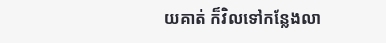យគាត់ ក៏វិលទៅកន្លែងលា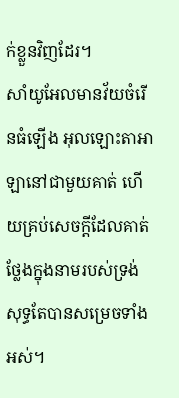ក់ខ្លួនវិញដែរ។
សាំយូអែលមានវ័យចំរើនធំឡើង អុលឡោះតាអាឡានៅជាមួយគាត់ ហើយគ្រប់សេចក្តីដែលគាត់ថ្លែងក្នុងនាមរបស់ទ្រង់សុទ្ធតែបានសម្រេចទាំងអស់។